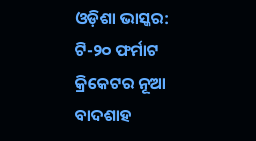ଓଡ଼ିଶା ଭାସ୍କର: ଟି-୨୦ ଫର୍ମାଟ କ୍ରିକେଟର ନୂଆ ବାଦଶାହ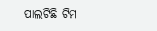ପାଲଟିଛି ଟିମ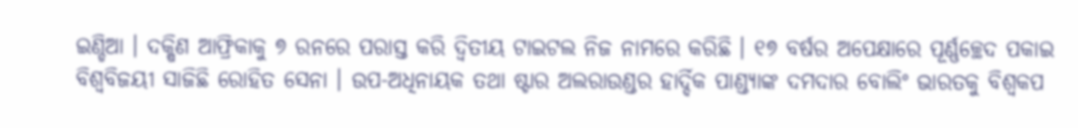ଇଣ୍ଡିଆ । ଦକ୍ଷିଣ ଆଫ୍ରିକାକୁ ୭ ରନରେ ପରାସ୍ତ କରି ଦ୍ୱିତୀୟ ଟାଇଟଲ ନିଜ ନାମରେ କରିଛି । ୧୭ ବର୍ଷର ଅପେକ୍ଷାରେ ପୂର୍ଣ୍ଣଚ୍ଛେଦ ପକାଇ ବିଶ୍ୱବିଜୟୀ ସାଜିଛି ରୋହିତ ସେନା । ଉପ-ଅଧିନାୟକ ତଥା ଷ୍ଟାର ଅଲରାଉଣ୍ଡର ହାର୍ଦ୍ଦିକ ପାଣ୍ଡ୍ୟାଙ୍କ ଦମଦାର ବୋଲିଂ ଭାରତକୁ ବିଶ୍ୱକପ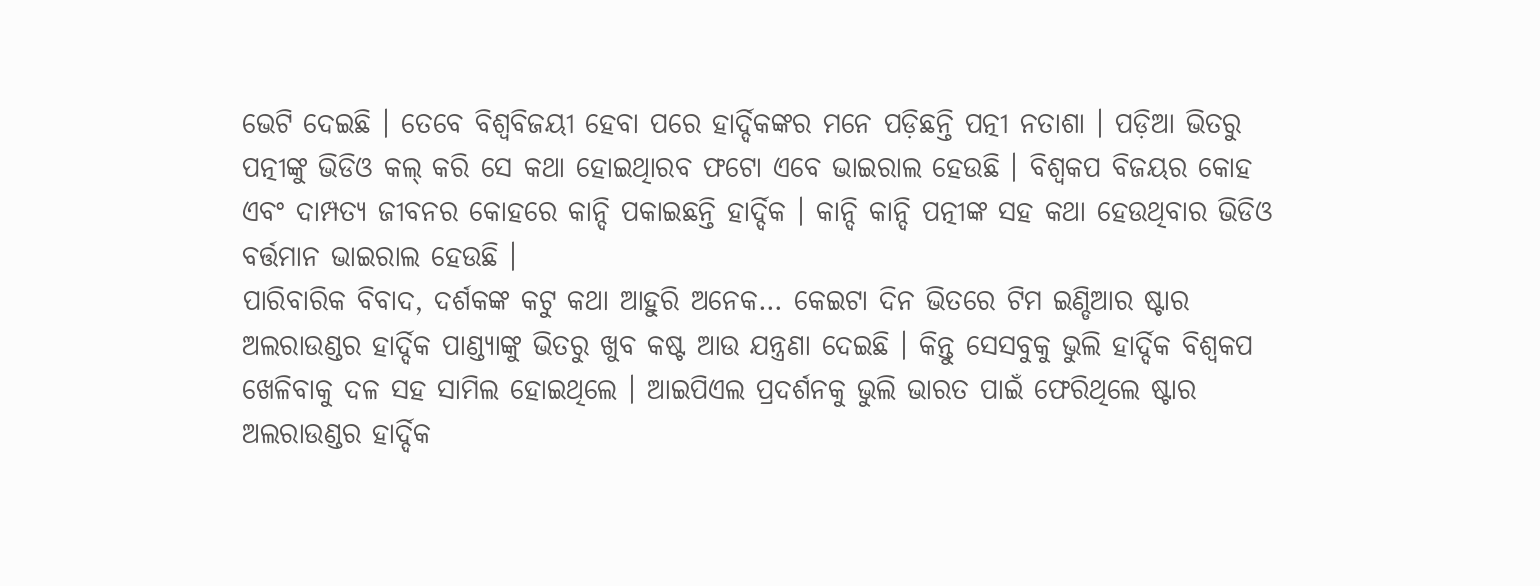ଭେଟି ଦେଇଛି । ତେବେ ବିଶ୍ୱବିଜୟୀ ହେବା ପରେ ହାର୍ଦ୍ଦିକଙ୍କର ମନେ ପଡ଼ିଛନ୍ତି ପତ୍ନୀ ନତାଶା । ପଡ଼ିଆ ଭିତରୁ ପତ୍ନୀଙ୍କୁ ଭିଡିଓ କଲ୍ କରି ସେ କଥା ହୋଇଥିାରବ ଫଟୋ ଏବେ ଭାଇରାଲ ହେଉଛି । ବିଶ୍ୱକପ ବିଜୟର କୋହ ଏବଂ ଦାମ୍ପତ୍ୟ ଜୀବନର କୋହରେ କାନ୍ଦି ପକାଇଛନ୍ତି ହାର୍ଦ୍ଦିକ । କାନ୍ଦି କାନ୍ଦି ପତ୍ନୀଙ୍କ ସହ କଥା ହେଉଥିବାର ଭିଡିଓ ବର୍ତ୍ତମାନ ଭାଇରାଲ ହେଉଛି ।
ପାରିବାରିକ ବିବାଦ, ଦର୍ଶକଙ୍କ କଟୁ କଥା ଆହୁରି ଅନେକ… କେଇଟା ଦିନ ଭିତରେ ଟିମ ଇଣ୍ଡିଆର ଷ୍ଟାର ଅଲରାଉଣ୍ଡର ହାର୍ଦ୍ଦିକ ପାଣ୍ଡ୍ୟାଙ୍କୁ ଭିତରୁ ଖୁବ କଷ୍ଟ ଆଉ ଯନ୍ତ୍ରଣା ଦେଇଛି । କିନ୍ତୁ ସେସବୁକୁ ଭୁଲି ହାର୍ଦ୍ଦିକ ବିଶ୍ୱକପ ଖେଳିବାକୁ ଦଳ ସହ ସାମିଲ ହୋଇଥିଲେ । ଆଇପିଏଲ ପ୍ରଦର୍ଶନକୁ ଭୁଲି ଭାରତ ପାଇଁ ଫେରିଥିଲେ ଷ୍ଟାର ଅଲରାଉଣ୍ଡର ହାର୍ଦ୍ଦିକ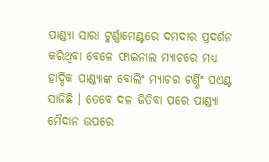ପାଣ୍ଡ୍ୟା ସାରା ଟୁର୍ଣ୍ଣାମେଣ୍ଟରେ ଦମଦାର ପ୍ରଦର୍ଶନ କରିଥିବା ବେଳେ ଫାଇନାଲ ମ୍ୟାଚରେ ମଧ୍ୟ ହାର୍ଦ୍ଦିକ ପାଣ୍ଡ୍ୟାଙ୍କ ବୋଲିଂ ମ୍ୟାଚର ଟର୍ଣ୍ଣିଂ ପଏଣ୍ଟ ସାଜିଛି । ତେବେ ଦଳ ଜିତିବା ପରେ ପାଣ୍ଡ୍ୟା ମୈଦାନ ଉପରେ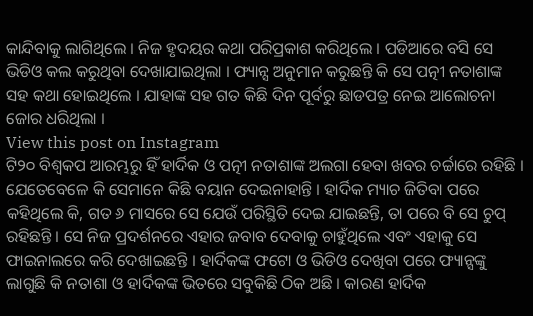କାନ୍ଦିବାକୁ ଲାଗିଥିଲେ । ନିଜ ହୃଦୟର କଥା ପରିପ୍ରକାଶ କରିଥିଲେ । ପଡିଆରେ ବସି ସେ ଭିଡିଓ କଲ କରୁଥିବା ଦେଖାଯାଇଥିଲା । ଫ୍ୟାନ୍ସ ଅନୁମାନ କରୁଛନ୍ତି କି ସେ ପତ୍ନୀ ନତାଶାଙ୍କ ସହ କଥା ହୋଇଥିଲେ । ଯାହାଙ୍କ ସହ ଗତ କିଛି ଦିନ ପୂର୍ବରୁ ଛାଡପତ୍ର ନେଇ ଆଲୋଚନା ଜୋର ଧରିଥିଲା ।
View this post on Instagram
ଟି୨୦ ବିଶ୍ୱକପ ଆରମ୍ଭରୁ ହିଁ ହାର୍ଦିକ ଓ ପତ୍ନୀ ନତାଶାଙ୍କ ଅଲଗା ହେବା ଖବର ଚର୍ଚ୍ଚାରେ ରହିଛି । ଯେତେବେଳେ କି ସେମାନେ କିଛି ବୟାନ ଦେଇନାହାନ୍ତି । ହାର୍ଦିକ ମ୍ୟାଚ ଜିତିବା ପରେ କହିଥିଲେ କି, ଗତ ୬ ମାସରେ ସେ ଯେଉଁ ପରିସ୍ଥିତି ଦେଇ ଯାଇଛନ୍ତି, ତା ପରେ ବି ସେ ଚୁପ୍ ରହିଛନ୍ତି । ସେ ନିଜ ପ୍ରଦର୍ଶନରେ ଏହାର ଜବାବ ଦେବାକୁ ଚାହୁଁଥିଲେ ଏବଂ ଏହାକୁ ସେ ଫାଇନାଲରେ କରି ଦେଖାଇଛନ୍ତି । ହାର୍ଦିକଙ୍କ ଫଟୋ ଓ ଭିଡିଓ ଦେଖିବା ପରେ ଫ୍ୟାନ୍ସଙ୍କୁ ଲାଗୁଛି କି ନତାଶା ଓ ହାର୍ଦିକଙ୍କ ଭିତରେ ସବୁକିଛି ଠିକ ଅଛି । କାରଣ ହାର୍ଦିକ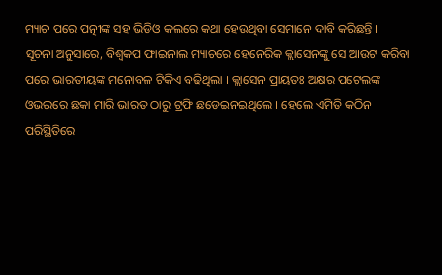ମ୍ୟାଚ ପରେ ପତ୍ନୀଙ୍କ ସହ ଭିଡିଓ କଲରେ କଥା ହେଉଥିବା ସେମାନେ ଦାବି କରିଛନ୍ତି ।
ସୂଚନା ଅନୁସାରେ, ବିଶ୍ୱକପ ଫାଇନାଲ ମ୍ୟାଚରେ ହେନେରିକ କ୍ଲାସେନଙ୍କୁ ସେ ଆଉଟ କରିବା ପରେ ଭାରତୀୟଙ୍କ ମନୋବଳ ଟିକିଏ ବଢିଥିଲା । କ୍ଲାସେନ ପ୍ରାୟତଃ ଅକ୍ଷର ପଟେଲଙ୍କ ଓଭରରେ ଛକା ମାରି ଭାରତ ଠାରୁ ଟ୍ରଫି ଛଡେଇନଇଥିଲେ । ହେଲେ ଏମିତି କଠିନ ପରିସ୍ଥିତିରେ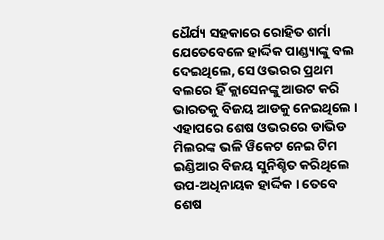ଧୈର୍ଯ୍ୟ ସହକାରେ ରୋହିତ ଶର୍ମା ଯେତେବେଳେ ହାର୍ଦ୍ଦିକ ପାଣ୍ଡ୍ୟାଙ୍କୁ ବଲ ଦେଇଥିଲେ, ସେ ଓଭରର ପ୍ରଥମ ବଲରେ ହିଁ କ୍ଲାସେନଙ୍କୁ ଆଉଟ କରି ଭାରତକୁ ବିଜୟ ଆଡକୁ ନେଇଥିଲେ । ଏହାପରେ ଶେଷ ଓଭରରେ ଡାଭିଡ ମିଲରଙ୍କ ଭଳି ୱିକେଟ ନେଇ ଟିମ ଇଣ୍ଡିଆର ବିଜୟ ସୁନିଶ୍ଚିତ କରିଥିଲେ ଉପ-ଅଧିନାୟକ ହାର୍ଦ୍ଦିକ । ତେବେ ଶେଷ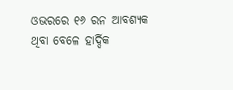ଓଭରରେ ୧୬ ରନ ଆବଶ୍ୟକ ଥିବା ବେଳେ ହାର୍ଦ୍ଦିକ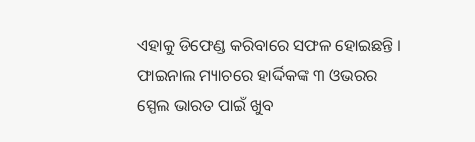ଏହାକୁ ଡିଫେଣ୍ଡ କରିବାରେ ସଫଳ ହୋଇଛନ୍ତି । ଫାଇନାଲ ମ୍ୟାଚରେ ହାର୍ଦ୍ଦିକଙ୍କ ୩ ଓଭରର ସ୍ପେଲ ଭାରତ ପାଇଁ ଖୁବ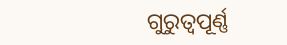ଗୁରୁତ୍ୱପୂର୍ଣ୍ଣ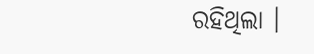ରହିଥିଲା ।